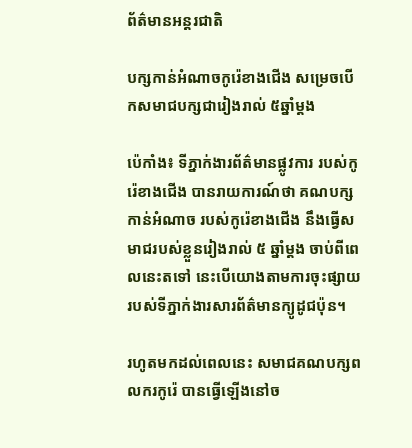ព័ត៌មានអន្តរជាតិ

បក្សកាន់អំណាចកូរ៉េខាងជើង សម្រេចបើកសមាជបក្សជារៀងរាល់ ៥ឆ្នាំម្ដង

ប៉េកាំង៖ ទីភ្នាក់ងារព័ត៌មានផ្លូវការ របស់កូរ៉េខាងជើង បានរាយការណ៍ថា គណបក្សកាន់អំណាច របស់កូរ៉េខាងជើង នឹងធ្វើសមាជរបស់ខ្លួនរៀងរាល់ ៥ ឆ្នាំម្តង ចាប់ពីពេលនេះតទៅ នេះបើយោងតាមការចុះផ្សាយ របស់ទីភ្នាក់ងារសារព័ត៌មានក្យូដូជប៉ុន។

រហូតមកដល់ពេលនេះ សមាជគណបក្សពលករកូរ៉េ បានធ្វើឡើងនៅច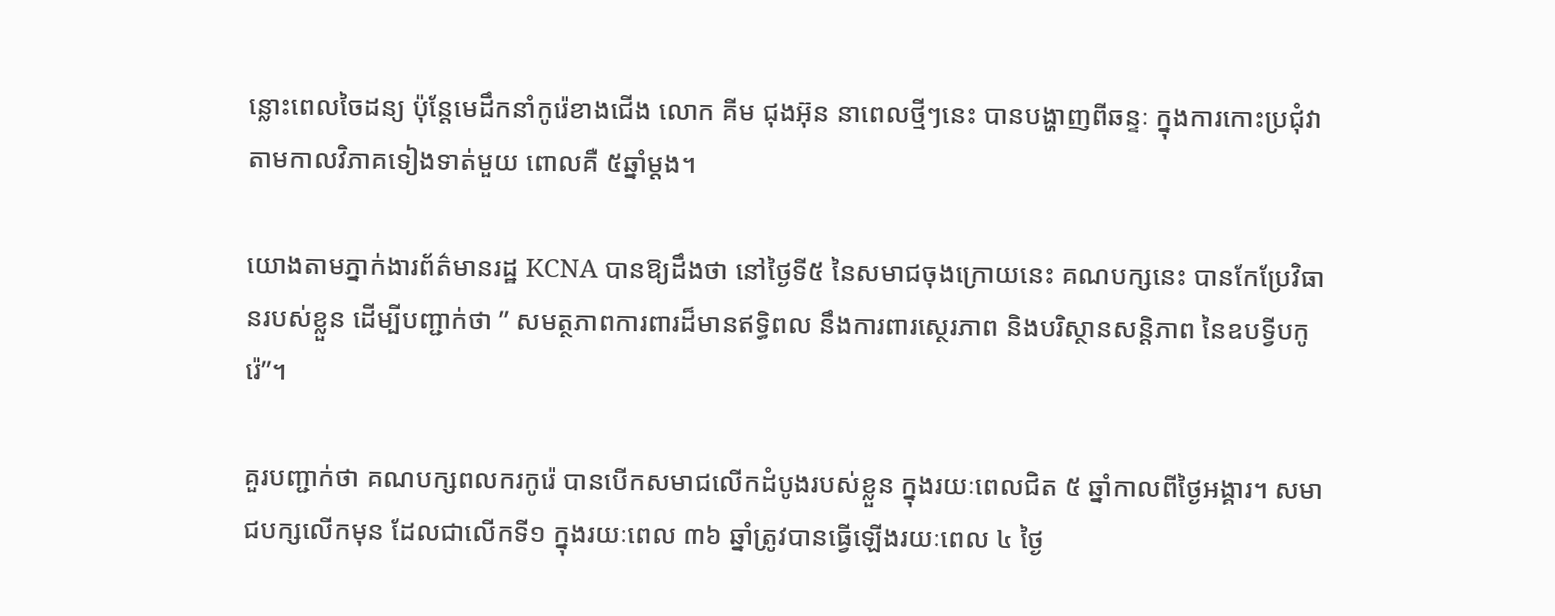ន្លោះពេលចៃដន្យ ប៉ុន្តែមេដឹកនាំកូរ៉េខាងជើង លោក គីម ជុងអ៊ុន នាពេលថ្មីៗនេះ បានបង្ហាញពីឆន្ទៈ ក្នុងការកោះប្រជុំវាតាមកាលវិភាគទៀងទាត់មួយ ពោលគឺ ៥ឆ្នាំម្ដង។

យោងតាមភ្នាក់ងារព័ត៌មានរដ្ឋ KCNA បានឱ្យដឹងថា នៅថ្ងៃទី៥ នៃសមាជចុងក្រោយនេះ គណបក្សនេះ បានកែប្រែវិធានរបស់ខ្លួន ដើម្បីបញ្ជាក់ថា ” សមត្ថភាពការពារដ៏មានឥទ្ធិពល នឹងការពារស្ថេរភាព និងបរិស្ថានសន្តិភាព នៃឧបទ្វីបកូរ៉េ”។

គួរបញ្ជាក់ថា គណបក្សពលករកូរ៉េ បានបើកសមាជលើកដំបូងរបស់ខ្លួន ក្នុងរយៈពេលជិត ៥ ឆ្នាំកាលពីថ្ងៃអង្គារ។ សមាជបក្សលើកមុន ដែលជាលើកទី១ ក្នុងរយៈពេល ៣៦ ឆ្នាំត្រូវបានធ្វើឡើងរយៈពេល ៤ ថ្ងៃ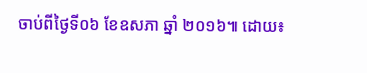ចាប់ពីថ្ងៃទី០៦ ខែឧសភា ឆ្នាំ ២០១៦៕ ដោយ៖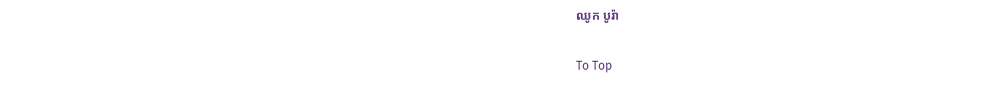ឈូក បូរ៉ា

To Top